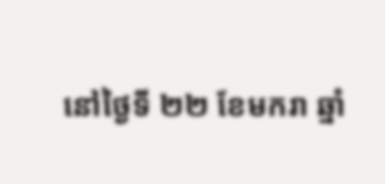នៅថ្ងៃទី ២២ ខែមករា ឆ្នាំ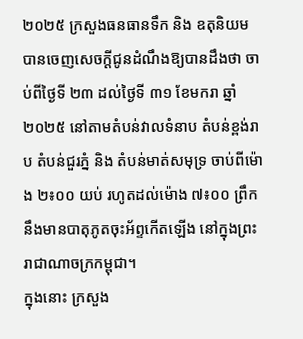២០២៥ ក្រសួងធនធានទឹក និង ឧតុនិយម បានចេញសេចក្តីជូនដំណឹងឱ្យបានដឹងថា ចាប់ពីថ្ងៃទី ២៣ ដល់ថ្ងៃទី ៣១ ខែមករា ឆ្នាំ ២០២៥ នៅតាមតំបន់វាលទំនាប តំបន់ខ្ពង់រាប តំបន់ជួរភ្នំ និង តំបន់មាត់សមុទ្រ ចាប់ពីម៉ោង ២៖០០ យប់ រហូតដល់ម៉ោង ៧៖០០ ព្រឹក នឹងមានបាតុភូតចុះអ័ព្ទកើតឡើង នៅក្នុងព្រះរាជាណាចក្រកម្ពុជា។
ក្នុងនោះ ក្រសួង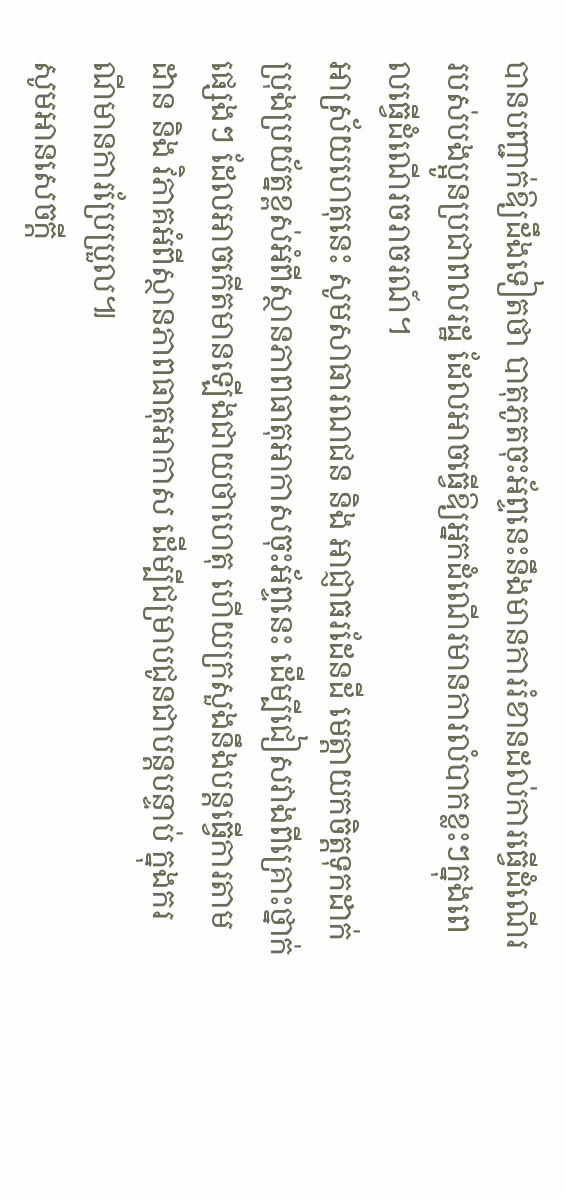បានបញ្ជាក់ឱ្យដឹងទៀតថា បាតុភូតចុះអ័ព្ទនេះនឹងមានការរំខានដល់ការធ្វើដំណើររបស់បងប្អូនប្រជាពលរដ្ឋ ដែលអាចធ្វើឱ្យអ្នកដំណើរមានការលំបាកខ្លះៗក្នុងពេលធ្វើដំណើរចរាចរណ៍។
អាស្រ័យហេតុនេះ សូមសាធារណជន និង អាជ្ញាធរដែនដី មេត្តាយកចិត្តទុកដាក់ប្រុងប្រយ័ត្នខ្ពស់អំពីស្ថានភាពធាតុអាកាសចុះអ័ព្ទនេះ ដើម្បីជៀសវាងពីគ្រោះថ្នាក់ផ្សេងៗ ដែលអាចកើតមានឡើងជាយថាហេតុ ហើយក្រសួងនឹងបន្តធ្វើការតាមដាន និង វិភាគអំពីស្ថានភាពធាតុអាកាស ដើម្បីជម្រាបជូនជាបន្តបន្ទាប់ ក្នុងករណីមានការប្រែប្រួល៕
សូមអានសេចក្ដី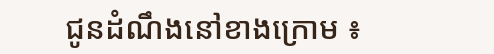ជូនដំណឹងនៅខាងក្រោម ៖